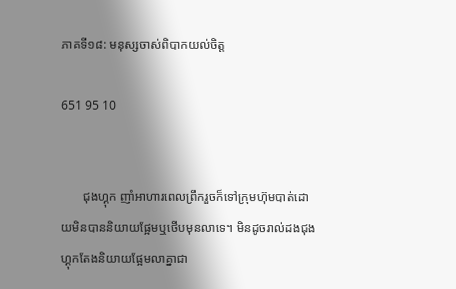ភាគទី១៨: មនុស្សចាស់ពិបាកយល់ចិត្ត

651 95 10


       ជុងហ្គុក ញាំអាហារពេលព្រឹករួចក៏ទៅក្រុមហ៊ុមបាត់ដោយមិនបាននិយាយផ្អែមឬថើបមុនលាទេ។ មិនដូចរាល់ដងជុងហ្គុកតែងនិយាយផ្អែមលាគ្នាជា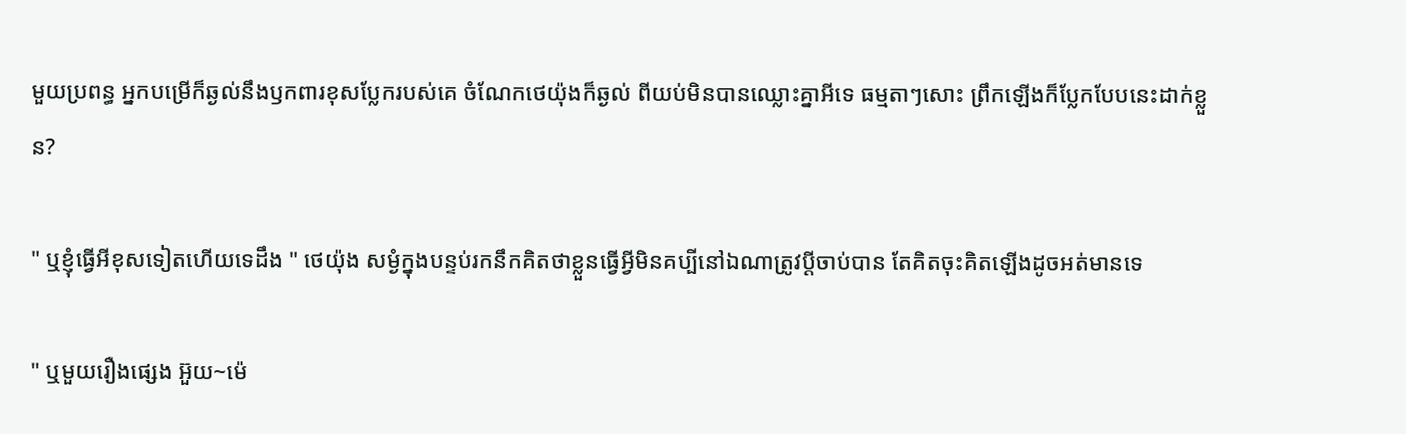មួយប្រពន្ធ អ្នកបម្រើក៏ឆ្ងល់នឹងឫកពារខុសប្លែករបស់គេ ចំណែកថេយ៉ុងក៏ឆ្ងល់ ពីយប់មិនបានឈ្លោះគ្នាអីទេ ធម្មតាៗសោះ ព្រឹកឡើងក៏ប្លែកបែបនេះដាក់ខ្លួន?

" ឬខ្ញុំធ្វើអីខុសទៀតហើយទេដឹង " ថេយ៉ុង សម្ងំក្នុងបន្ទប់រកនឹកគិតថាខ្លួនធ្វើអ្វីមិនគប្បីនៅឯណាត្រូវប្ដីចាប់បាន តែគិតចុះគិតឡើងដូចអត់មានទេ

" ឬមួយរឿងផ្សេង អ៊ួយ~ម៉េ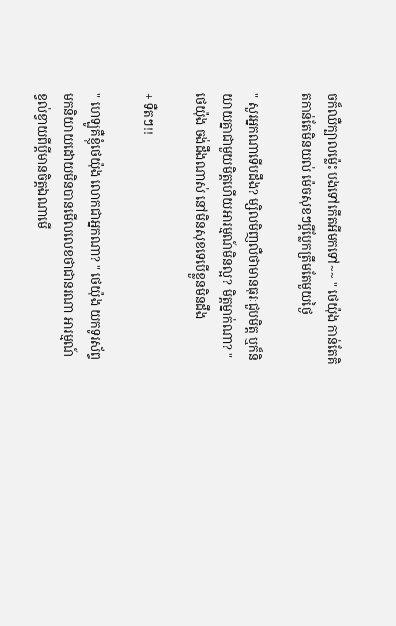ចក៏ឈឺក្បាលម្ល៉េះ បងទៅកើតអីមកទៅ~~ " ថេយ៉ុង កាន់តែគិតកាន់តែមិនយល់ ម៉េចសុខៗប្ដីប្លែកត្រឹមតែមួយថ្ងៃ

" សួរអ្នកណាទើបដឹង? ម្សិលមិញលឺថាមានធុរៈជួបមិត្ត ឬក៏និយាយគ្នាជាមួយមិត្តហើយអារម្មណ៍មិនល្អ? មិត្តម្នាក់ណា? " ថេយ៉ុង ចង់ដឹងណាស់ នៅមិនសុខទេបើខ្លួនមិនដឹង

+ ទឺតៗ!!

" ហេឡូគឺខ្ញុំថេយ៉ុង លោកជាអ្នកណា? " ថេយ៉ុង យកទូរស័ព្ទមកនិយាយដោយមិនបានមើលលេខថាជានរណា អារម្មណ៍ខ្វល់ខ្វាយពីប្ដីមានចិត្តឯណាមើ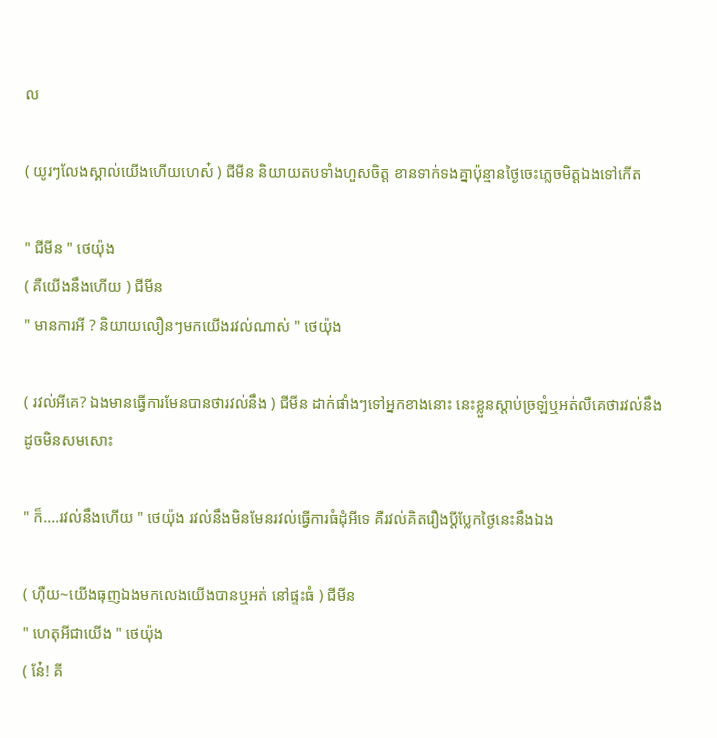ល

( យូរៗលែងស្គាល់យើងហើយហេស៎ ) ជីមីន និយាយតបទាំងហួសចិត្ត ខានទាក់ទងគ្នាប៉ុន្មានថ្ងៃចេះភ្លេចមិត្តឯងទៅកើត

" ជីមីន " ថេយ៉ុង
( គឺយើងនឹងហើយ ) ជីមីន
" មានការអី ? និយាយលឿនៗមកយើងរវល់ណាស់ " ថេយ៉ុង

( រវល់អីគេ? ឯងមានធ្វើការមែនបានថារវល់នឹង ) ជីមីន ដាក់ផាំងៗទៅអ្នកខាងនោះ នេះខ្លួនស្ដាប់ច្រឡំឬអត់លឺគេថារវល់នឹង ដូចមិនសមសោះ

" ក៏....រវល់នឹងហើយ " ថេយ៉ុង រវល់នឹងមិនមែនរវល់ធ្វើការធំដុំអីទេ គឺរវល់គិតរឿងប្ដីប្លែកថ្ងៃនេះនឹងឯង

( ហុឺយ~យើងធុញឯងមកលេងយើងបានឬអត់ នៅផ្ទះធំ ) ជីមីន
" ហេតុអីជាយើង " ថេយ៉ុង
( ន៎ែ! គី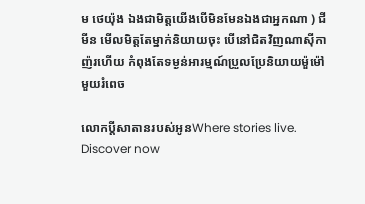ម ថេយ៉ុង ឯងជាមិត្តយើងបើមិនមែនឯងជាអ្នកណា ) ជីមីន មើលមិត្តតែម្នាក់និយាយចុះ បើនៅជិតវិញណាសុីកាញ៉រហើយ កំពុងតែទម្ងន់អារម្មណ៍ប្រួលប្រែនិយាយម៉ួម៉ៅមួយរំពេច

លោកប្ដីសាតានរបស់អូនWhere stories live. Discover now